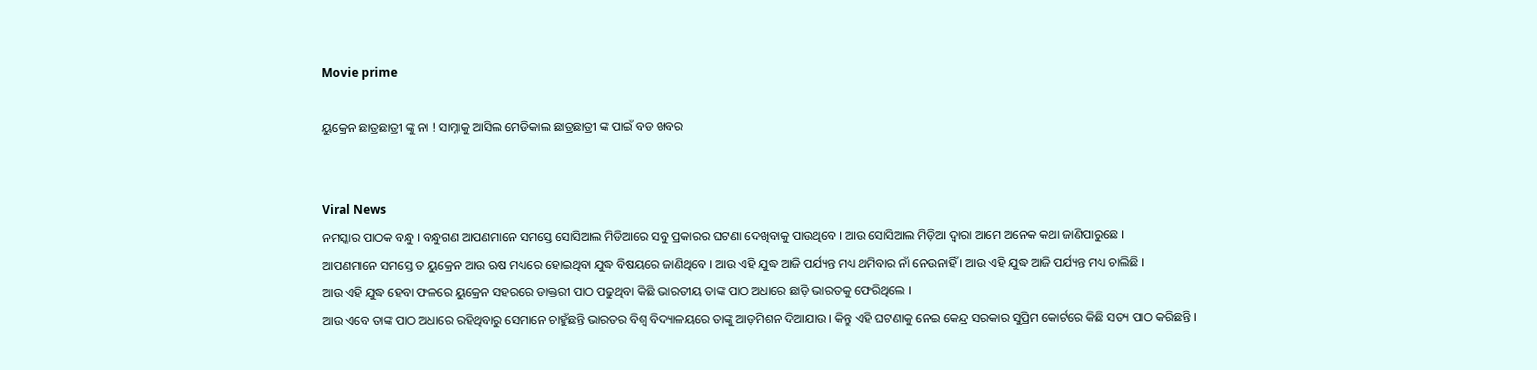Movie prime

ୟୁକ୍ରେନ ଛାତ୍ରଛାତ୍ରୀ ଙ୍କୁ ନା ! ସାମ୍ନାକୁ ଆସିଲ ମେଡିକାଲ ଛାତ୍ରଛାତ୍ରୀ ଙ୍କ ପାଇଁ ବଡ ଖବର


Viral News
ନମସ୍କାର ପାଠକ ବନ୍ଧୁ । ବନ୍ଧୁଗଣ ଆପଣମାନେ ସମସ୍ତେ ସୋସିଆଲ ମିଡିଆରେ ସବୁ ପ୍ରକାରର ଘଟଣା ଦେଖିବାକୁ ପାଉଥିବେ । ଆଉ ସୋସିଆଲ ମିଡ଼ିଆ ଦ୍ଵାରା ଆମେ ଅନେକ କଥା ଜାଣିପାରୁଛେ ।
ଆପଣମାନେ ସମସ୍ତେ ତ ୟୁକ୍ରେନ ଆଉ ଋଷ ମଧ୍ୟରେ ହୋଇଥିବା ଯୁଦ୍ଧ ବିଷୟରେ ଜାଣିଥିବେ । ଆଉ ଏହି ଯୁଦ୍ଧ ଆଜି ପର୍ଯ୍ୟନ୍ତ ମଧ୍ୟ ଥମିବାର ନାଁ ନେଉନାହିଁ । ଆଉ ଏହି ଯୁଦ୍ଧ ଆଜି ପର୍ଯ୍ୟନ୍ତ ମଧ୍ୟ ଚାଲିଛି ।
ଆଉ ଏହି ଯୁଦ୍ଧ ହେବା ଫଳରେ ୟୁକ୍ରେନ ସହରରେ ଡାକ୍ତରୀ ପାଠ ପଢୁଥିବା କିଛି ଭାରତୀୟ ତାଙ୍କ ପାଠ ଅଧାରେ ଛାଡ଼ି ଭାରତକୁ ଫେରିଥିଲେ ।
ଆଉ ଏବେ ତାଙ୍କ ପାଠ ଅଧାରେ ରହିଥିବାରୁ ସେମାନେ ଚାହୁଁଛନ୍ତି ଭାରତର ବିଶ୍ଵ ବିଦ୍ୟାଳୟରେ ତାଙ୍କୁ ଆଡ଼ମିଶନ ଦିଆଯାଉ । କିନ୍ତୁ ଏହି ଘଟଣାକୁ ନେଇ କେନ୍ଦ୍ର ସରକାର ସୁପ୍ରିମ କୋର୍ଟରେ କିଛି ସତ୍ୟ ପାଠ କରିଛନ୍ତି ।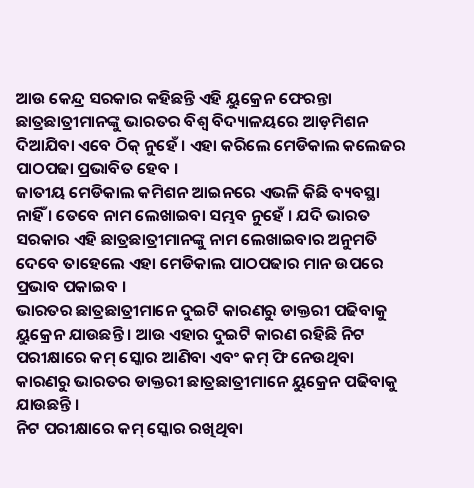ଆଉ କେନ୍ଦ୍ର ସରକାର କହିଛନ୍ତି ଏହି ୟୁକ୍ରେନ ଫେରନ୍ତା ଛାତ୍ରଛାତ୍ରୀମାନଙ୍କୁ ଭାରତର ବିଶ୍ଵ ବିଦ୍ୟାଳୟରେ ଆଡ଼ମିଶନ ଦିଆଯିବା ଏବେ ଠିକ୍ ନୁହେଁ । ଏହା କରିଲେ ମେଡିକାଲ କଲେଜର ପାଠପଢା ପ୍ରଭାବିତ ହେବ ।
ଜାତୀୟ ମେଡିକାଲ କମିଶନ ଆଇନରେ ଏଭଳି କିଛି ବ୍ୟବସ୍ଥା ନାହିଁ । ତେବେ ନାମ ଲେଖାଇବା ସମ୍ଭବ ନୁହେଁ । ଯଦି ଭାରତ ସରକାର ଏହି ଛାତ୍ରଛାତ୍ରୀମାନଙ୍କୁ ନାମ ଲେଖାଇବାର ଅନୁମତି ଦେବେ ତାହେଲେ ଏହା ମେଡିକାଲ ପାଠପଢାର ମାନ ଉପରେ ପ୍ରଭାବ ପକାଇବ ।
ଭାରତର ଛାତ୍ରଛାତ୍ରୀମାନେ ଦୁଇଟି କାରଣରୁ ଡାକ୍ତରୀ ପଢିବାକୁ ୟୁକ୍ରେନ ଯାଉଛନ୍ତି । ଆଉ ଏହାର ଦୁଇଟି କାରଣ ରହିଛି ନିଟ ପରୀକ୍ଷାରେ କମ୍ ସ୍କୋର ଆଣିବା ଏବଂ କମ୍ ଫି ନେଉଥିବା କାରଣରୁ ଭାରତର ଡାକ୍ତରୀ ଛାତ୍ରଛାତ୍ରୀମାନେ ୟୁକ୍ରେନ ପଢିବାକୁ ଯାଉଛନ୍ତି ।
ନିଟ ପରୀକ୍ଷାରେ କମ୍ ସ୍କୋର ରଖିଥିବା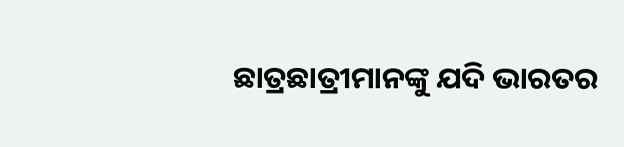ଛାତ୍ରଛାତ୍ରୀମାନଙ୍କୁ ଯଦି ଭାରତର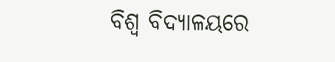ବିଶ୍ଵ ବିଦ୍ୟାଳୟରେ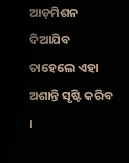ଆଡ଼ମିଶନ ଦିଆଯିବ ତାହେଲେ ଏହା ଅଶାନ୍ତି ସୃଷ୍ଟି କରିବ ।